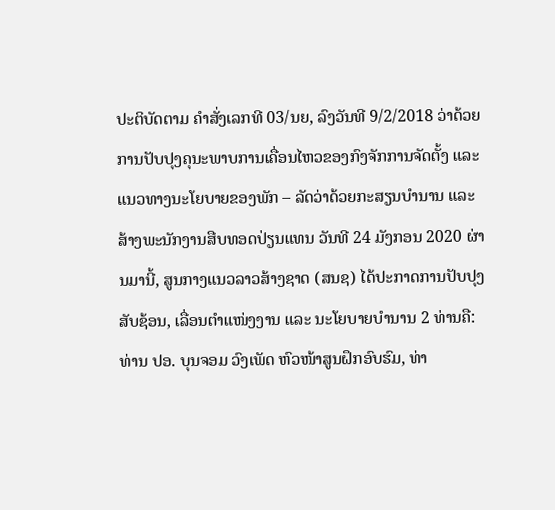ປະຕິບັດຕາມ ຄໍາສັ່ງເລກທີ 03/ນຍ, ລົງວັນທີ 9/2/2018 ວ່າດ້ວຍການປັບປຸງຄຸນະພາບການເຄື່ອນໄຫວຂອງກົງຈັກການຈັດຕັ້ງ ແລະ ແນວທາງນະໂຍບາຍຂອງພັກ – ລັດວ່າດ້ວຍກະສຽນບໍານານ ແລະ ສ້າງພະນັກງານສືບທອດປ່ຽນແທນ ວັນທີ 24 ມັງກອນ 2020 ຜ່ານມານີ້, ສູນກາງແນວລາວສ້າງຊາດ (ສນຊ) ໄດ້ປະກາດການປັບປຸງສັບຊ້ອນ, ເລື່ອນຕໍາແໜ່ງງານ ແລະ ນະໂຍບາຍບໍານານ 2 ທ່ານຄື: ທ່ານ ປອ. ບຸນຈອມ ວົງເພັດ ຫົວໜ້າສູນຝຶກອົບຮົມ, ທ່າ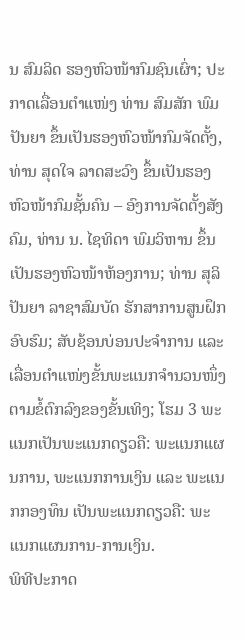ນ ສົມລິດ ຮອງຫົວໜ້າກົມຊົນເຜົ່າ; ປະກາດເລື່ອນຕໍາແໜ່ງ ທ່ານ ສົມສັກ ພົມປັນຍາ ຂຶ້ນເປັນຮອງຫົວໜ້າກົມຈັດຕັ້ງ, ທ່ານ ສຸດໃຈ ລາດສະວົງ ຂຶ້ນເປັນຮອງຫົວໜ້າກົມຊັ້ນຄົນ – ອົງການຈັດຕັ້ງສັງຄົມ, ທ່ານ ນ. ໄຊທິດາ ພົມວິຫານ ຂຶ້ນເປັນຮອງຫົວໜ້າຫ້ອງການ; ທ່ານ ສຸລິປັນຍາ ລາຊາສົມບັດ ຮັກສາການສູນຝຶກອົບຮົມ; ສັບຊ້ອນບ່ອນປະຈໍາການ ແລະ ເລື່ອນຕໍາແໜ່ງຂັ້ນພະແນກຈໍານວນໜຶ່ງ ຕາມຂໍ້ຕົກລົງຂອງຂັ້ນເທິງ; ໂຮມ 3 ພະແນກເປັນພະແນກດຽວຄື: ພະແນກແຜນການ, ພະແນກການເງິນ ແລະ ພະແນກກອງທຶນ ເປັນພະແນກດຽວຄື: ພະແນກແຜນການ-ການເງິນ.
ພິທີປະກາດ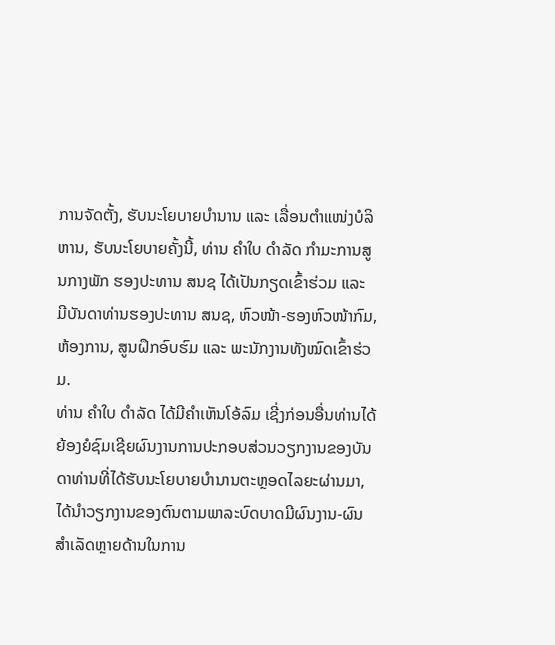ການຈັດຕັ້ງ, ຮັບນະໂຍບາຍບໍານານ ແລະ ເລື່ອນຕໍາແໜ່ງບໍລິຫານ, ຮັບນະໂຍບາຍຄັ້ງນີ້, ທ່ານ ຄໍາໃບ ດໍາລັດ ກໍາມະການສູນກາງພັກ ຮອງປະທານ ສນຊ ໄດ້ເປັນກຽດເຂົ້າຮ່ວມ ແລະ ມີບັນດາທ່ານຮອງປະທານ ສນຊ, ຫົວໜ້າ-ຮອງຫົວໜ້າກົມ, ຫ້ອງການ, ສູນຝຶກອົບຮົມ ແລະ ພະນັກງານທັງໝົດເຂົ້າຮ່ວມ.
ທ່ານ ຄໍາໃບ ດໍາລັດ ໄດ້ມີຄໍາເຫັນໂອ້ລົມ ເຊີ່ງກ່ອນອື່ນທ່ານໄດ້ຍ້ອງຍໍຊົມເຊີຍຜົນງານການປະກອບສ່ວນວຽກງານຂອງບັນດາທ່ານທີ່ໄດ້ຮັບນະໂຍບາຍບໍານານຕະຫຼອດໄລຍະຜ່ານມາ, ໄດ້ນໍາວຽກງານຂອງຕົນຕາມພາລະບົດບາດມີຜົນງານ-ຜົນສໍາເລັດຫຼາຍດ້ານໃນການ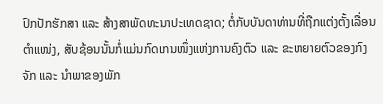ປົກປັກຮັກສາ ແລະ ສ້າງສາພັດທະນາປະເທດຊາດ; ຕໍ່ກັບບັນດາທ່ານທີ່ຖືກແຕ່ງຕັ້ງເລື່ອນຕໍາແໜ່ງ, ສັບຊ້ອນນັ້ນກໍ່ແມ່ນກົດເກນໜຶ່ງແຫ່ງການຄົງຕົວ ແລະ ຂະຫຍາຍຕົວຂອງກົງຈັກ ແລະ ນໍາພາຂອງພັກ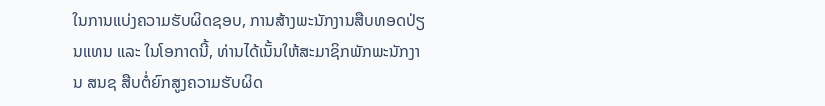ໃນການແບ່ງຄວາມຮັບຜິດຊອບ, ການສ້າງພະນັກງານສືບທອດປ່ຽນແທນ ແລະ ໃນໂອກາດນີ້, ທ່ານໄດ້ເນັ້ນໃຫ້ສະມາຊິກພັກພະນັກງານ ສນຊ ສືບຕໍ່ຍົກສູງຄວາມຮັບຜິດ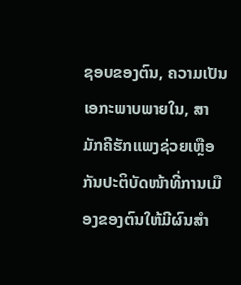ຊອບຂອງຕົນ, ຄວາມເປັນເອກະພາບພາຍໃນ, ສາມັກຄີຮັກແພງຊ່ວຍເຫຼືອກັນປະຕິບັດໜ້າທີ່ການເມືອງຂອງຕົນໃຫ້ມີຜົນສໍາ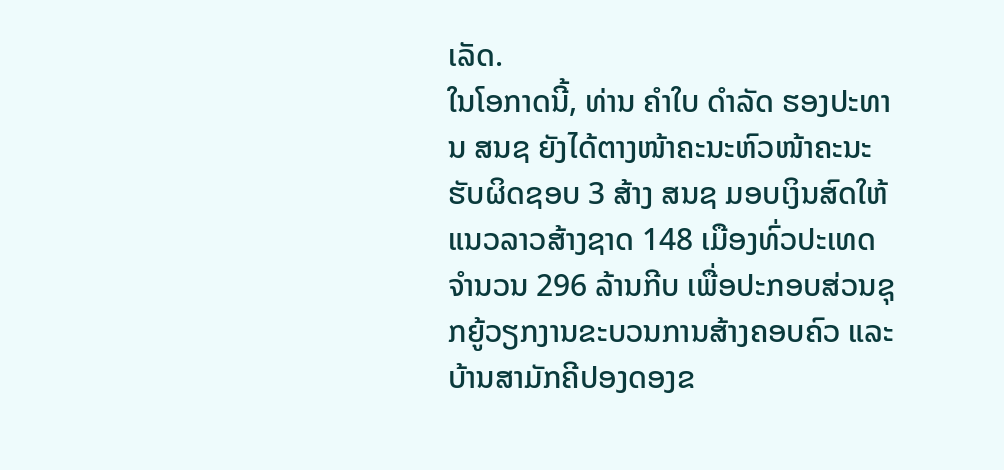ເລັດ.
ໃນໂອກາດນີ້, ທ່ານ ຄໍາໃບ ດໍາລັດ ຮອງປະທານ ສນຊ ຍັງໄດ້ຕາງໜ້າຄະນະຫົວໜ້າຄະນະຮັບຜິດຊອບ 3 ສ້າງ ສນຊ ມອບເງິນສົດໃຫ້ແນວລາວສ້າງຊາດ 148 ເມືອງທົ່ວປະເທດ ຈໍານວນ 296 ລ້ານກີບ ເພື່ອປະກອບສ່ວນຊຸກຍູ້ວຽກງານຂະບວນການສ້າງຄອບຄົວ ແລະ ບ້ານສາມັກຄີປອງດອງຂ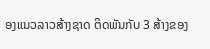ອງແນວລາວສ້າງຊາດ ຕິດພັນກັບ 3 ສ້າງຂອງ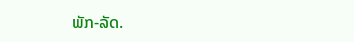ພັກ-ລັດ.